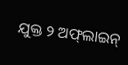ଯୁକ୍ତ ୨ ଅଫ୍‌ଲାଇନ୍‌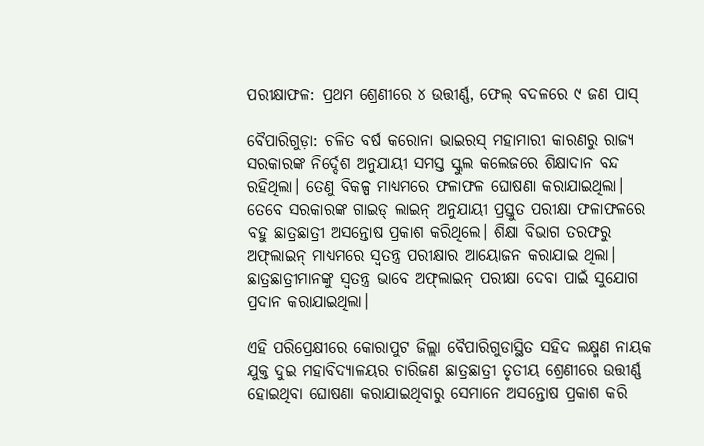ପରୀକ୍ଷାଫଳ: ପ୍ରଥମ ଶ୍ରେଣୀରେ ୪ ଉତ୍ତୀର୍ଣ୍ଣ, ଫେଲ୍ ବଦଳରେ ୯ ଜଣ ପାସ୍

ବୈପାରିଗୁଡ଼ା: ଚଳିତ ବର୍ଷ କରୋନା ଭାଇରସ୍‌ ମହାମାରୀ କାରଣରୁ ରାଜ୍ୟ ସରକାରଙ୍କ ନିର୍ଦ୍ଦେଶ ଅନୁଯାୟୀ ସମସ୍ତ ସ୍କୁଲ କଲେଜରେ ଶିକ୍ଷାଦାନ ବନ୍ଦ ରହିଥିଲା। ‌ତେଣୁ ବିକଳ୍ପ ମାଧ୍ୟମରେ ଫଳାଫଳ ଘୋଷଣା କରାଯାଇଥିଲା। ତେବେ ସରକାରଙ୍କ ଗାଇଡ୍ ଲାଇନ୍ ଅନୁଯାୟୀ ପ୍ରସ୍ତୁତ ପରୀକ୍ଷା ଫଳାଫଳରେ ବହୁ ଛାତ୍ରଛାତ୍ରୀ ଅସନ୍ତୋଷ ପ୍ରକାଶ କରିଥିଲେ। ଶିକ୍ଷା ବିଭାଗ ତରଫରୁ ଅଫ୍‌ଲାଇନ୍‌ ମାଧ୍ୟମରେ ସ୍ବତନ୍ତ୍ର ପରୀକ୍ଷାର ଆୟୋଜନ କରାଯାଇ ଥିଲା। ଛାତ୍ରଛାତ୍ରୀମାନଙ୍କୁ ସ୍ବତନ୍ତ୍ର ଭାବେ ଅଫ୍‌ଲାଇନ୍ ପରୀକ୍ଷା ଦେବା ପାଇଁ ସୁଯୋଗ ପ୍ରଦାନ କରାଯାଇଥିଲା।

ଏହି ପରିପ୍ରେକ୍ଷୀରେ କୋରାପୁଟ ଜିଲ୍ଲା ବୈପାରିଗୁଡାସ୍ଥିତ ସହିଦ ଲକ୍ଷ୍ମଣ ନାୟକ ଯୁକ୍ତ ଦୁଇ ମହାବିଦ୍ୟାଳୟର ଚାରିଜଣ ଛାତ୍ରଛାତ୍ରୀ ତୃତୀୟ ଶ୍ରେଣୀରେ ଉତ୍ତୀର୍ଣ୍ଣ ହୋଇଥିବା ଘୋଷଣା କରାଯାଇଥିବାରୁ ସେମାନେ ଅସନ୍ତୋଷ ପ୍ରକାଶ କରି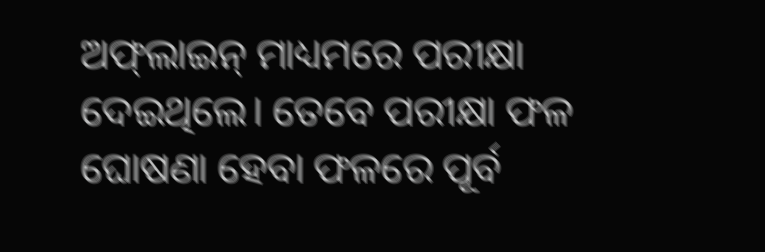ଅଫ୍‌ଲାଇନ୍‌ ମାଧ୍ୟମରେ ପରୀକ୍ଷା ଦେଇଥିଲେ। ତେବେ ପରୀକ୍ଷା ଫଳ ଘୋଷଣା ହେବା ଫଳରେ ପୂର୍ବ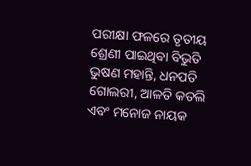ପରୀକ୍ଷା ଫଳରେ ତୃତୀୟ ଶ୍ରେଣୀ ପାଇଥିବା ବିଭୁତି ଭୁଷଣ ମହାନ୍ତି, ଧନପତି ଗୋଲରୀ, ଆଳତି କତଲି ଏବଂ ମନୋଜ ନାୟକ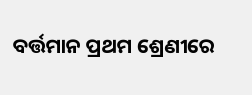ବର୍ତ୍ତମାନ ପ୍ରଥମ ଶ୍ରେଣୀରେ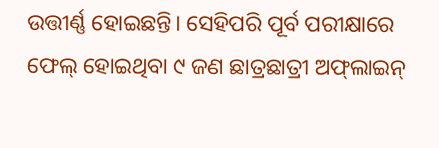ଉତ୍ତୀର୍ଣ୍ଣ ହୋଇଛନ୍ତି। ସେହିପରି ପୂର୍ବ ପରୀକ୍ଷାରେ ଫେଲ୍ ହୋଇଥିବା ୯ ଜଣ ଛାତ୍ରଛାତ୍ରୀ ଅଫ୍‌ଲାଇନ୍‌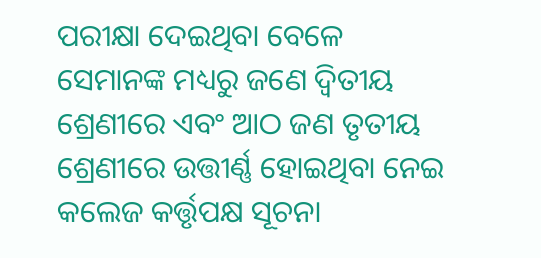ପରୀକ୍ଷା ଦେଇଥିବା ବେଳେ ସେମାନଙ୍କ ମଧ୍ୟରୁ ଜଣେ ଦ୍ଵିତୀୟ ଶ୍ରେଣୀରେ ଏବଂ ଆଠ ଜଣ ତୃତୀୟ ଶ୍ରେଣୀରେ ଉତ୍ତୀର୍ଣ୍ଣ ହୋଇଥିବା ନେଇ କଲେଜ କର୍ତ୍ତୃପକ୍ଷ ସୂଚନା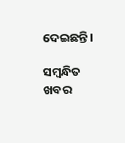ଦେଇଛନ୍ତି।

ସମ୍ବନ୍ଧିତ ଖବର